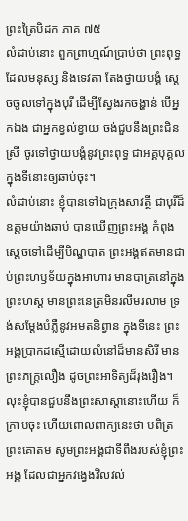ព្រះត្រៃបិដក ភាគ ៧៥
លំដាប់នោះ ពួកព្រាហ្មណ៍ប្រាប់ថា ព្រះពុទ្ធដែលមនុស្ស និងទេវតា តែងថ្វាយបង្គំ សេ្តចចូលទៅក្នុងបុរី ដើម្បីស្វែងរកចង្ហាន់ បើអ្នកឯង ជាអ្នកខ្វល់ខ្វាយ ចង់ជួបនឹងព្រះជិនស្រី ចូរទៅថ្វាយបង្គំនូវព្រះពុទ្ធ ជាអគ្គបុគ្គល ក្នុងទីនោះឲ្យឆាប់ចុះ។
លំដាប់នោះ ខ្ញុំបានទៅឯក្រុងសាវត្ថី ជាបុរីដ៏ឧត្តមយ៉ាងឆាប់ បានឃើញព្រះអង្គ កំពុងស្តេចទៅដើម្បីបិណ្ឌបាត ព្រះអង្គឥតមានជាប់ព្រះហឫទ័យក្នុងអាហារ មានបាត្រនៅក្នុងព្រះហស្ត មានព្រះនេត្រមិនរលីមរលាម ទ្រង់សម្តែងបំភ្លឺនូវអមតនិព្វាន ក្នុងទីនេះ ព្រះអង្គប្រាកដស្មើដោយលំនៅដ៏មានសិរី មានព្រះភក្ត្រលឿង ដូចព្រះអាទិត្យដ៏រុងរឿង។ លុះខ្ញុំបានជួបនឹងព្រះសាស្តានោះហើយ ក៏ក្រាបចុះ ហើយពោលពាក្យនេះថា បពិត្រព្រះគោតម សូមព្រះអង្គជាទីពឹងរបស់ខ្ញុំព្រះអង្គ ដែលជាអ្នកវងេ្វងវិលវល់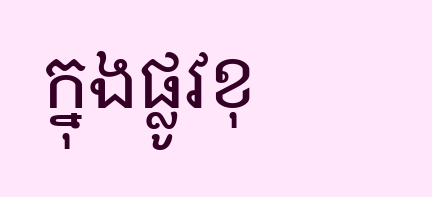ក្នុងផ្លូវខុ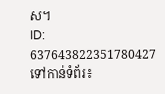ស។
ID: 637643822351780427
ទៅកាន់ទំព័រ៖